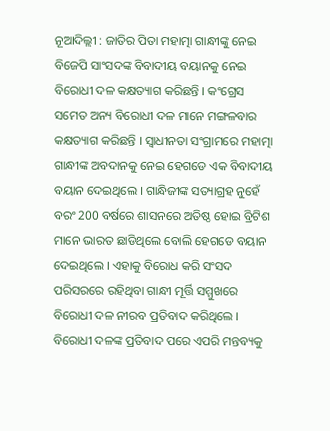ନୂଆଦିଲ୍ଲୀ : ଜାତିର ପିତା ମହାତ୍ମା ଗାନ୍ଧୀଙ୍କୁ ନେଇ ବିଜେପି ସାଂସଦଙ୍କ ବିବାଦୀୟ ବୟାନକୁ ନେଇ ବିରୋଧୀ ଦଳ କକ୍ଷତ୍ୟାଗ କରିଛନ୍ତି । କଂଗ୍ରେସ ସମେତ ଅନ୍ୟ ବିରୋଧୀ ଦଳ ମାନେ ମଙ୍ଗଳବାର କକ୍ଷତ୍ୟାଗ କରିଛନ୍ତି । ସ୍ବାଧୀନତା ସଂଗ୍ରାମରେ ମହାତ୍ମା ଗାନ୍ଧୀଙ୍କ ଅବଦାନକୁ ନେଇ ହେଗଡେ ଏକ ବିବାଦୀୟ ବୟାନ ଦେଇଥିଲେ । ଗାନ୍ଧିଜୀଙ୍କ ସତ୍ୟାଗ୍ରହ ନୁହେଁ ବରଂ 200 ବର୍ଷରେ ଶାସନରେ ଅତିଷ୍ଠ ହୋଇ ବ୍ରିଟିଶ ମାନେ ଭାରତ ଛାଡିଥିଲେ ବୋଲି ହେଗଡେ ବୟାନ ଦେଇଥିଲେ । ଏହାକୁ ବିରୋଧ କରି ସଂସଦ ପରିସରରେ ରହିଥିବା ଗାନ୍ଧୀ ମୂର୍ତ୍ତି ସମ୍ମୁଖରେ ବିରୋଧୀ ଦଳ ନୀରବ ପ୍ରତିବାଦ କରିଥିଲେ । ବିରୋଧୀ ଦଳଙ୍କ ପ୍ରତିବାଦ ପରେ ଏପରି ମନ୍ତବ୍ୟକୁ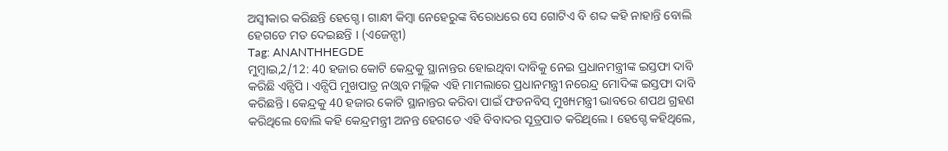ଅସ୍ବୀକାର କରିଛନ୍ତି ହେଗ୍ଡେ । ଗାନ୍ଧୀ କିମ୍ବା ନେହେରୁଙ୍କ ବିରୋଧରେ ସେ ଗୋଟିଏ ବି ଶବ୍ଦ କହି ନାହାନ୍ତି ବୋଲି ହେଗଡେ ମତ ଦେଇଛନ୍ତି । (ଏଜେନ୍ସୀ)
Tag: ANANTHHEGDE
ମୁମ୍ବାଇ,2/12: 40 ହଜାର କୋଟି କେନ୍ଦ୍ରକୁ ସ୍ଥାନାନ୍ତର ହୋଇଥିବା ଦାବିକୁ ନେଇ ପ୍ରଧାନମନ୍ତ୍ରୀଙ୍କ ଇସ୍ତଫା ଦାବି କରିଛି ଏନ୍ସିପି । ଏନ୍ସିପି ମୁଖପାତ୍ର ନଓ୍ବାବ ମଲ୍ଲିକ ଏହି ମାମଲାରେ ପ୍ରଧାନମନ୍ତ୍ରୀ ନରେନ୍ଦ୍ର ମୋଦିଙ୍କ ଇସ୍ତଫା ଦାବି କରିଛନ୍ତି । କେନ୍ଦ୍ରକୁ 40 ହଜାର କୋଟି ସ୍ଥାନାନ୍ତର କରିବା ପାଇଁ ଫଡନବିସ୍ ମୁଖ୍ୟମନ୍ତ୍ରୀ ଭାବରେ ଶପଥ ଗ୍ରହଣ କରିଥିଲେ ବୋଲି କହି କେନ୍ଦ୍ରମନ୍ତ୍ରୀ ଅନନ୍ତ ହେଗଡେ ଏହି ବିବାଦର ସୂତ୍ରପାତ କରିଥିଲେ । ହେଗ୍ଡେ କହିଥିଲେ,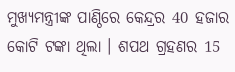ମୁଖ୍ୟମନ୍ତ୍ରୀଙ୍କ ପାଣ୍ଠିରେ କେନ୍ଦ୍ରର 40 ହଜାର କୋଟି ଟଙ୍କା ଥିଲା । ଶପଥ ଗ୍ରହଣର 15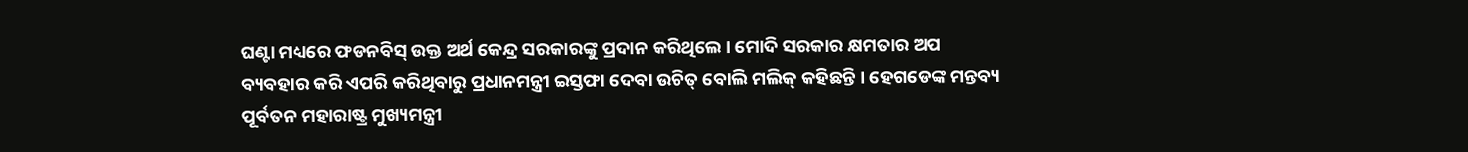ଘଣ୍ଟା ମଧ୍ୟରେ ଫଡନବିସ୍ ଉକ୍ତ ଅର୍ଥ କେନ୍ଦ୍ର ସରକାରଙ୍କୁ ପ୍ରଦାନ କରିଥିଲେ । ମୋଦି ସରକାର କ୍ଷମତାର ଅପ ବ୍ୟବହାର କରି ଏପରି କରିଥିବାରୁ ପ୍ରଧାନମନ୍ତ୍ରୀ ଇସ୍ତଫା ଦେବା ଉଚିତ୍ ବୋଲି ମଲିକ୍ କହିଛନ୍ତି । ହେଗଡେଙ୍କ ମନ୍ତବ୍ୟ ପୂର୍ବତନ ମହାରାଷ୍ଟ୍ର ମୁଖ୍ୟମନ୍ତ୍ରୀ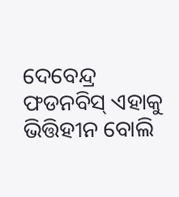ଦେବେନ୍ଦ୍ର ଫଡନବିସ୍ ଏହାକୁ ଭିତ୍ତିହୀନ ବୋଲି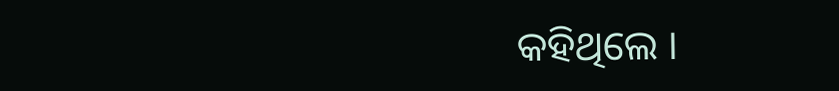କହିଥିଲେ ।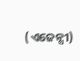(ଏଜେନ୍ସୀ)